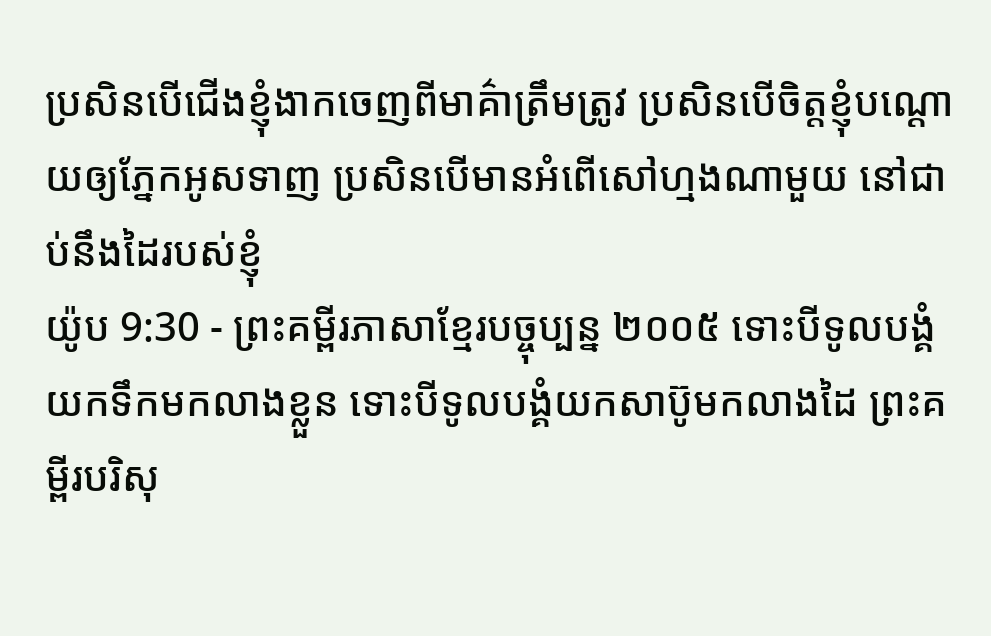ប្រសិនបើជើងខ្ញុំងាកចេញពីមាគ៌ាត្រឹមត្រូវ ប្រសិនបើចិត្តខ្ញុំបណ្ដោយឲ្យភ្នែកអូសទាញ ប្រសិនបើមានអំពើសៅហ្មងណាមួយ នៅជាប់នឹងដៃរបស់ខ្ញុំ
យ៉ូប 9:30 - ព្រះគម្ពីរភាសាខ្មែរបច្ចុប្បន្ន ២០០៥ ទោះបីទូលបង្គំយកទឹកមកលាងខ្លួន ទោះបីទូលបង្គំយកសាប៊ូមកលាងដៃ ព្រះគម្ពីរបរិសុ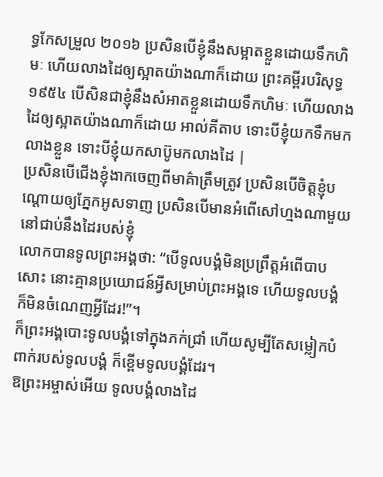ទ្ធកែសម្រួល ២០១៦ ប្រសិនបើខ្ញុំនឹងសម្អាតខ្លួនដោយទឹកហិមៈ ហើយលាងដៃឲ្យស្អាតយ៉ាងណាក៏ដោយ ព្រះគម្ពីរបរិសុទ្ធ ១៩៥៤ បើសិនជាខ្ញុំនឹងសំអាតខ្លួនដោយទឹកហិមៈ ហើយលាងដៃឲ្យស្អាតយ៉ាងណាក៏ដោយ អាល់គីតាប ទោះបីខ្ញុំយកទឹកមកលាងខ្លួន ទោះបីខ្ញុំយកសាប៊ូមកលាងដៃ |
ប្រសិនបើជើងខ្ញុំងាកចេញពីមាគ៌ាត្រឹមត្រូវ ប្រសិនបើចិត្តខ្ញុំបណ្ដោយឲ្យភ្នែកអូសទាញ ប្រសិនបើមានអំពើសៅហ្មងណាមួយ នៅជាប់នឹងដៃរបស់ខ្ញុំ
លោកបានទូលព្រះអង្គថា: “បើទូលបង្គំមិនប្រព្រឹត្តអំពើបាបសោះ នោះគ្មានប្រយោជន៍អ្វីសម្រាប់ព្រះអង្គទេ ហើយទូលបង្គំក៏មិនចំណេញអ្វីដែរ!”។
ក៏ព្រះអង្គបោះទូលបង្គំទៅក្នុងភក់ជ្រាំ ហើយសូម្បីតែសម្លៀកបំពាក់របស់ទូលបង្គំ ក៏ខ្ពើមទូលបង្គំដែរ។
ឱព្រះអម្ចាស់អើយ ទូលបង្គំលាងដៃ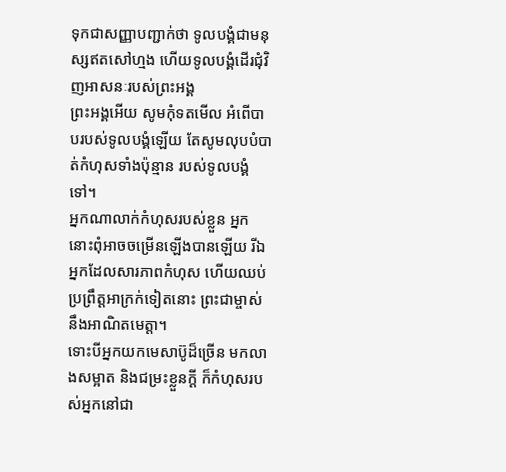ទុកជាសញ្ញាបញ្ជាក់ថា ទូលបង្គំជាមនុស្សឥតសៅហ្មង ហើយទូលបង្គំដើរជុំវិញអាសនៈរបស់ព្រះអង្គ
ព្រះអង្គអើយ សូមកុំទតមើល អំពើបាបរបស់ទូលបង្គំឡើយ តែសូមលុបបំបាត់កំហុសទាំងប៉ុន្មាន របស់ទូលបង្គំទៅ។
អ្នកណាលាក់កំហុសរបស់ខ្លួន អ្នកនោះពុំអាចចម្រើនឡើងបានឡើយ រីឯអ្នកដែលសារភាពកំហុស ហើយឈប់ប្រព្រឹត្តអាក្រក់ទៀតនោះ ព្រះជាម្ចាស់នឹងអាណិតមេត្តា។
ទោះបីអ្នកយកមេសាប៊ូដ៏ច្រើន មកលាងសម្អាត និងជម្រះខ្លួនក្ដី ក៏កំហុសរបស់អ្នកនៅជា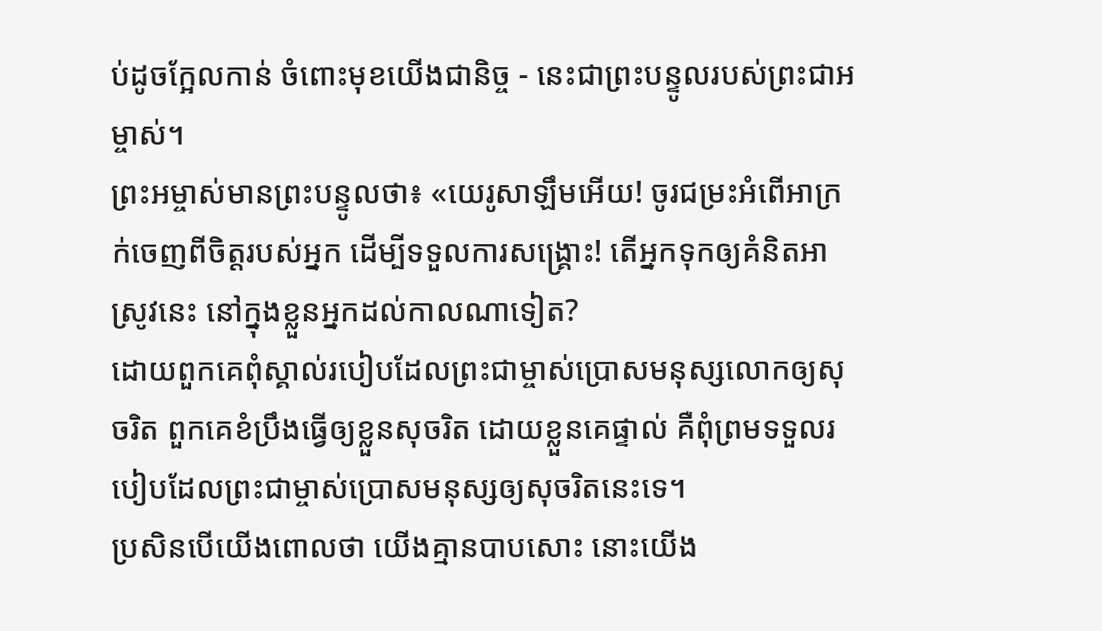ប់ដូចក្អែលកាន់ ចំពោះមុខយើងជានិច្ច - នេះជាព្រះបន្ទូលរបស់ព្រះជាអម្ចាស់។
ព្រះអម្ចាស់មានព្រះបន្ទូលថា៖ «យេរូសាឡឹមអើយ! ចូរជម្រះអំពើអាក្រក់ចេញពីចិត្តរបស់អ្នក ដើម្បីទទួលការសង្គ្រោះ! តើអ្នកទុកឲ្យគំនិតអាស្រូវនេះ នៅក្នុងខ្លួនអ្នកដល់កាលណាទៀត?
ដោយពួកគេពុំស្គាល់របៀបដែលព្រះជាម្ចាស់ប្រោសមនុស្សលោកឲ្យសុចរិត ពួកគេខំប្រឹងធ្វើឲ្យខ្លួនសុចរិត ដោយខ្លួនគេផ្ទាល់ គឺពុំព្រមទទួលរបៀបដែលព្រះជាម្ចាស់ប្រោសមនុស្សឲ្យសុចរិតនេះទេ។
ប្រសិនបើយើងពោលថា យើងគ្មានបាបសោះ នោះយើង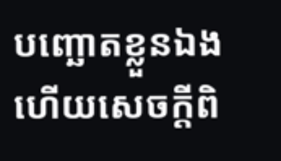បញ្ឆោតខ្លួនឯង ហើយសេចក្ដីពិ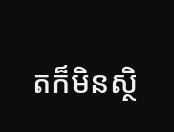តក៏មិនស្ថិ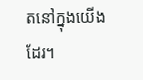តនៅក្នុងយើងដែរ។